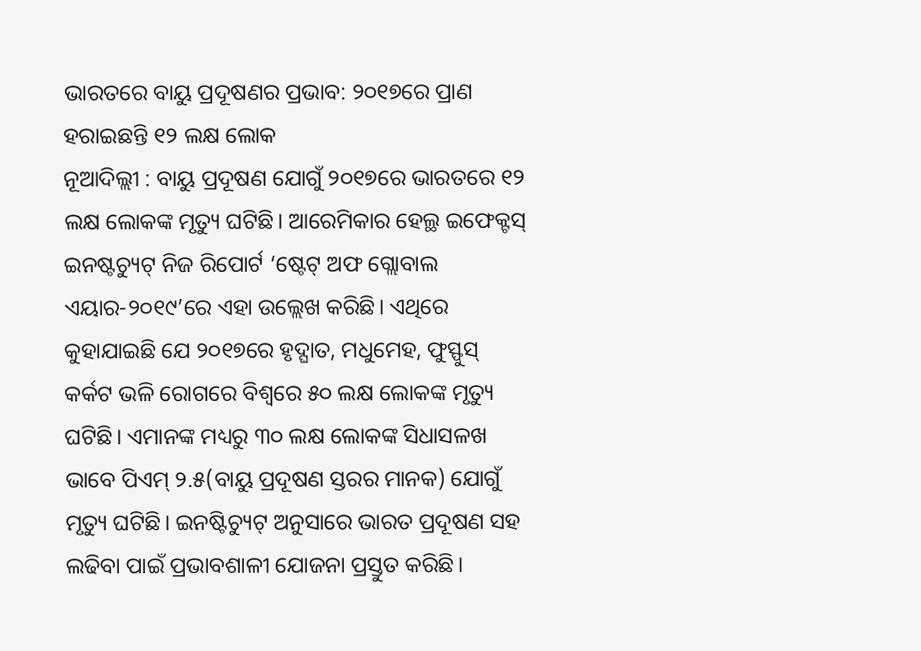ଭାରତରେ ବାୟୁ ପ୍ରଦୂଷଣର ପ୍ରଭାବ: ୨୦୧୭ରେ ପ୍ରାଣ ହରାଇଛନ୍ତି ୧୨ ଲକ୍ଷ ଲୋକ
ନୂଆଦିଲ୍ଲୀ : ବାୟୁ ପ୍ରଦୂଷଣ ଯୋଗୁଁ ୨୦୧୭ରେ ଭାରତରେ ୧୨ ଲକ୍ଷ ଲୋକଙ୍କ ମୃତ୍ୟୁ ଘଟିଛି। ଆରେମିକାର ହେଲ୍ଥ ଇଫେକ୍ଟସ୍ ଇନଷ୍ଟଚ୍ୟୁଟ୍ ନିଜ ରିପୋର୍ଟ ‘ଷ୍ଟେଟ୍ ଅଫ ଗ୍ଲୋବାଲ ଏୟାର-୨୦୧୯’ରେ ଏହା ଉଲ୍ଲେଖ କରିଛି। ଏଥିରେ କୁହାଯାଇଛି ଯେ ୨୦୧୭ରେ ହୃଦ୍ଘାତ, ମଧୁମେହ, ଫୁସ୍ଫୁସ୍ କର୍କଟ ଭଳି ରୋଗରେ ବିଶ୍ୱରେ ୫୦ ଲକ୍ଷ ଲୋକଙ୍କ ମୃତ୍ୟୁ ଘଟିଛି। ଏମାନଙ୍କ ମଧ୍ୟରୁ ୩୦ ଲକ୍ଷ ଲୋକଙ୍କ ସିଧାସଳଖ ଭାବେ ପିଏମ୍ ୨.୫(ବାୟୁ ପ୍ରଦୂଷଣ ସ୍ତରର ମାନକ) ଯୋଗୁଁ ମୃତ୍ୟୁ ଘଟିଛି। ଇନଷ୍ଟିଚ୍ୟୁଟ୍ ଅନୁସାରେ ଭାରତ ପ୍ରଦୂଷଣ ସହ ଲଢିବା ପାଇଁ ପ୍ରଭାବଶାଳୀ ଯୋଜନା ପ୍ରସ୍ତୁତ କରିଛି।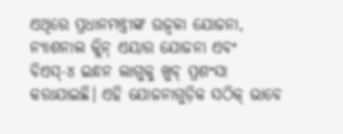ଏଥିରେ ପ୍ରଧାନମନ୍ତ୍ରୀଙ୍କ ଉଜ୍ୱଳା ଯୋଜନା, ନ୍ୟାଶନାଲ କ୍ଲିନ୍ ଏୟାର ଯୋଜନା ଏବଂ ବିଏସ୍-୪ ଇନ୍ଧନ ଲାଗୁକୁ ଖୁବ୍ ପ୍ରଶଂସା କରାଯାଇଛି। ଏହି ଯୋଜନାଗୁଡ଼ିକ ସଠିକ୍ ଭାବେ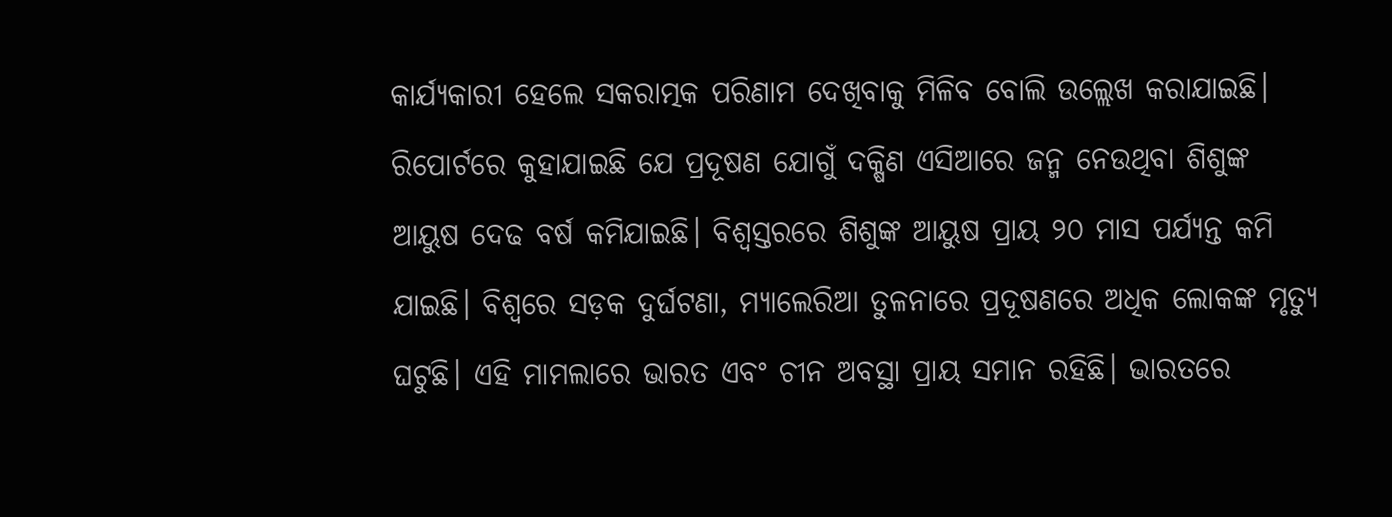କାର୍ଯ୍ୟକାରୀ ହେଲେ ସକରାତ୍ମକ ପରିଣାମ ଦେଖିବାକୁ ମିଳିବ ବୋଲି ଉଲ୍ଲେଖ କରାଯାଇଛି। ରିପୋର୍ଟରେ କୁହାଯାଇଛି ଯେ ପ୍ରଦୂଷଣ ଯୋଗୁଁ ଦକ୍ଷିଣ ଏସିଆରେ ଜନ୍ମ ନେଉଥିବା ଶିଶୁଙ୍କ ଆୟୁଷ ଦେଢ ବର୍ଷ କମିଯାଇଛି। ବିଶ୍ୱସ୍ତରରେ ଶିଶୁଙ୍କ ଆୟୁଷ ପ୍ରାୟ ୨୦ ମାସ ପର୍ଯ୍ୟନ୍ତ କମି ଯାଇଛି। ବିଶ୍ୱରେ ସଡ଼କ ଦୁର୍ଘଟଣା, ମ୍ୟାଲେରିଆ ତୁଳନାରେ ପ୍ରଦୂଷଣରେ ଅଧିକ ଲୋକଙ୍କ ମୃତ୍ୟୁ ଘଟୁଛି। ଏହି ମାମଲାରେ ଭାରତ ଏବଂ ଚୀନ ଅବସ୍ଥା ପ୍ରାୟ ସମାନ ରହିଛି। ଭାରତରେ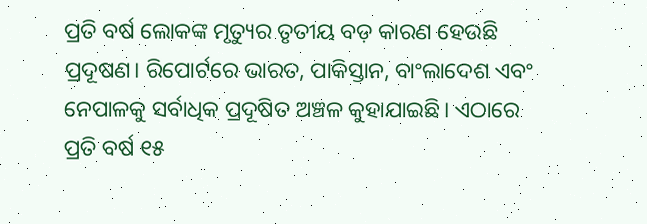ପ୍ରତି ବର୍ଷ ଲୋକଙ୍କ ମୃତ୍ୟୁର ତୃତୀୟ ବଡ଼ କାରଣ ହେଉଛି ପ୍ରଦୂଷଣ। ରିପୋର୍ଟରେ ଭାରତ, ପାକିସ୍ତାନ, ବାଂଲାଦେଶ ଏବଂ ନେପାଳକୁ ସର୍ବାଧିକ ପ୍ରଦୂଷିତ ଅଞ୍ଚଳ କୁହାଯାଇଛି। ଏଠାରେ ପ୍ରତି ବର୍ଷ ୧୫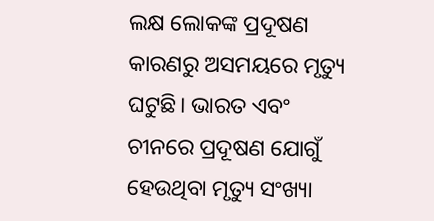ଲକ୍ଷ ଲୋକଙ୍କ ପ୍ରଦୂଷଣ କାରଣରୁ ଅସମୟରେ ମୃତ୍ୟୁ ଘଟୁଛି। ଭାରତ ଏବଂ ଚୀନରେ ପ୍ରଦୂଷଣ ଯୋଗୁଁ ହେଉଥିବା ମୃତ୍ୟୁ ସଂଖ୍ୟା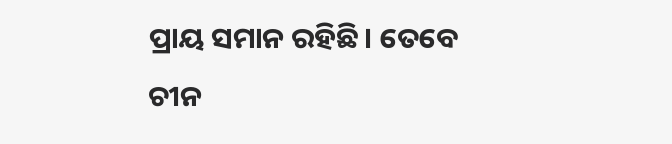ପ୍ରାୟ ସମାନ ରହିଛି। ତେବେ ଚୀନ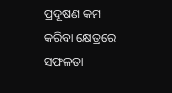ପ୍ରଦୂଷଣ କମ କରିବା କ୍ଷେତ୍ରରେ ସଫଳତା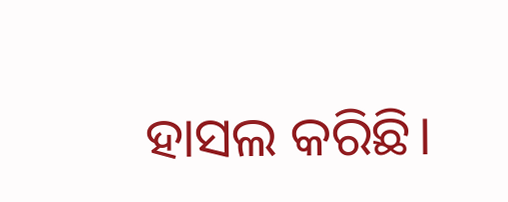ହାସଲ କରିଛି।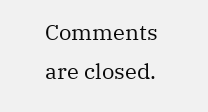Comments are closed.